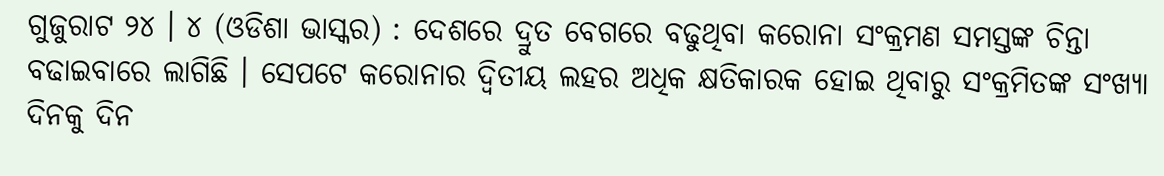ଗୁଜୁରାଟ ୨୪ । ୪ (ଓଡିଶା ଭାସ୍କର) : ଦେଶରେ ଦ୍ରୁତ ବେଗରେ ବଢୁଥିବା କରୋନା ସଂକ୍ରମଣ ସମସ୍ତଙ୍କ ଚିନ୍ତା ବଢାଇବାରେ ଲାଗିଛି । ସେପଟେ କରୋନାର ଦ୍ୱିତୀୟ ଲହର ଅଧିକ କ୍ଷତିକାରକ ହୋଇ ଥିବାରୁ ସଂକ୍ରମିତଙ୍କ ସଂଖ୍ୟା ଦିନକୁ ଦିନ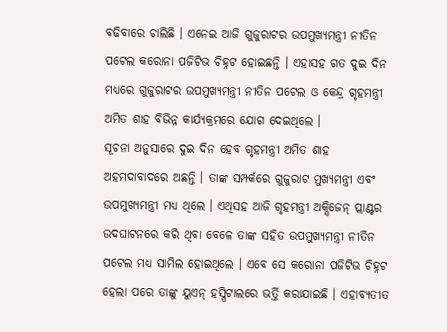ବଢିବାରେ ଚାଲିଛି । ଏନେଇ ଆଜି ଗୁଜୁରାଟର ଉପମୁଖ୍ୟମନ୍ତ୍ରୀ ନୀତିନ ପଟେଲ କରୋନା ପଜିଟିଭ ଚିହ୍ନଟ ହୋଇଛନ୍ତି । ଏହାସହ ଗତ ଦୁଇ ଦିନ ମଧ୍ୟରେ ଗୁଜୁରାଟର ଉପମୁଖ୍ୟମନ୍ତ୍ରୀ ନୀତିନ ପଟେଲ ଓ କେନ୍ଦ୍ର ଗୃହମନ୍ତ୍ରୀ ଅମିତ ଶାହ ବିଭିନ୍ନ କାର୍ଯ୍ୟକ୍ରମରେ ଯୋଗ ଦେଇଥିଲେ ।
ସୂଚନା ଅନୁସାରେ ଦୁଇ ଦିନ ହେବ ଗୃହମନ୍ତ୍ରୀ ଅମିତ ଶାହ ଅହମଦାବାଦରେ ଅଛନ୍ତି । ତାଙ୍କ ସମ୍ପର୍କରେ ଗୁଜୁରାଟ ମୁଖ୍ୟମନ୍ତ୍ରୀ ଏବଂ ଉପମୁଖ୍ୟମନ୍ତ୍ରୀ ମଧ୍ୟ ଥିଲେ । ଏଥିସହ ଆଜି ଗୃହମନ୍ତ୍ରୀ ଅକ୍ସିଜେନ୍ ପ୍ଲାଣ୍ଟର ଉଦଘାଟନରେ କରି ଥିବା ବେଳେ ତାଙ୍କ ସହିତ ଉପମୁଖ୍ୟମନ୍ତ୍ରୀ ନୀତିନ ପଟେଲ ମଧ୍ୟ ସାମିଲ ହୋଇଥିଲେ । ଏବେ ସେ କରୋନା ପଜିଟିଭ ଚିହ୍ନଟ ହେଲା ପରେ ତାଙ୍କୁ ୟୁଏନ୍ ହସ୍ପିଟାଲରେ ଭର୍ତ୍ତି କରାଯାଇଛି । ଏହାବ୍ୟତୀତ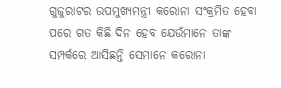ଗୁଜୁରାଟର ଉପମୁଖ୍ୟମନ୍ତ୍ରୀ କରୋନା ସଂକ୍ରମିତ ହେବା ପରେ ଗତ କିଛି ଦିନ ହେବ ଯେଉଁମାନେ ତାଙ୍କ ସମ୍ପର୍କରେ ଆସିଛନ୍ତି ସେମାନେ କରୋନା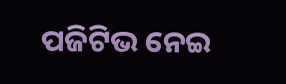ପଜିଟିଭ ନେଇ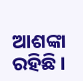ଆଶଙ୍କା ରହିଛି ।